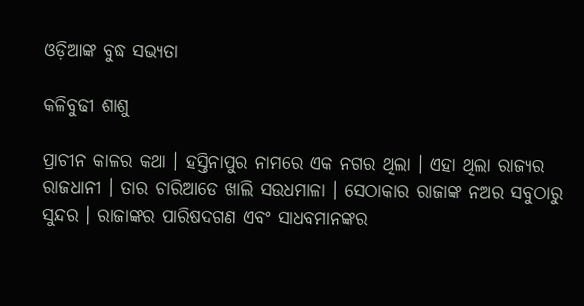ଓଡ଼ିଆଙ୍କ ବୁଦ୍ଧ ସଭ୍ୟତା

କଳିବୁଢୀ ଶାଶୁ

ପ୍ରାଚୀନ କାଳର କଥା । ହସ୍ତିନାପୁର ନାମରେ ଏକ ନଗର ଥିଲା । ଏହା ଥିଲା ରାଜ୍ୟର ରାଜଧାନୀ । ତାର ଚାରିଆଡେ ଖାଲି ସଉଧମାଳା । ସେଠାକାର ରାଜାଙ୍କ ନଅର ସବୁଠାରୁ ସୁନ୍ଦର । ରାଜାଙ୍କର ପାରିଷଦଗଣ ଏବଂ ସାଧବମାନଙ୍କର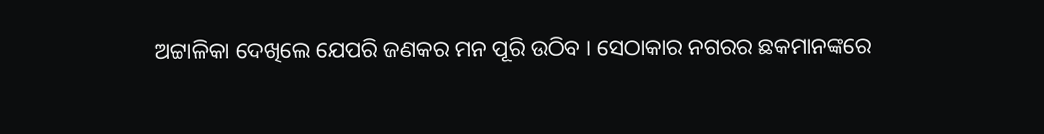ଅଟ୍ଟାଳିକା ଦେଖିଲେ ଯେପରି ଜଣକର ମନ ପୂରି ଉଠିବ । ସେଠାକାର ନଗରର ଛକମାନଙ୍କରେ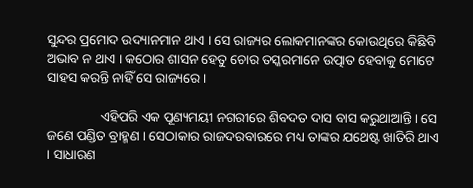ସୁନ୍ଦର ପ୍ରମୋଦ ଉଦ୍ୟାନମାନ ଥାଏ । ସେ ରାଜ୍ୟର ଲୋକମାନଙ୍କର କୋଉଥିରେ କିଛିବି ଅଭାବ ନ ଥାଏ । କଠୋର ଶାସନ ହେତୁ ଚୋର ତସ୍କରମାନେ ଉତ୍ପାତ ହେବାକୁ ମୋଟେ ସାହସ କରନ୍ତି ନାହିଁ ସେ ରାଜ୍ୟରେ ।

                ଏହିପରି ଏକ ପୂଣ୍ୟମୟୀ ନଗରୀରେ ଶିବଦତ ଦାସ ବାସ କରୁଥାଆନ୍ତି । ସେ ଜଣେ ପଣ୍ଡିତ ବ୍ରାହ୍ମଣ । ସେଠାକାର ରାଜଦରବାରରେ ମଧ୍ୟ ତାଙ୍କର ଯଥେଷ୍ଟ ଖାତିରି ଥାଏ । ସାଧାରଣ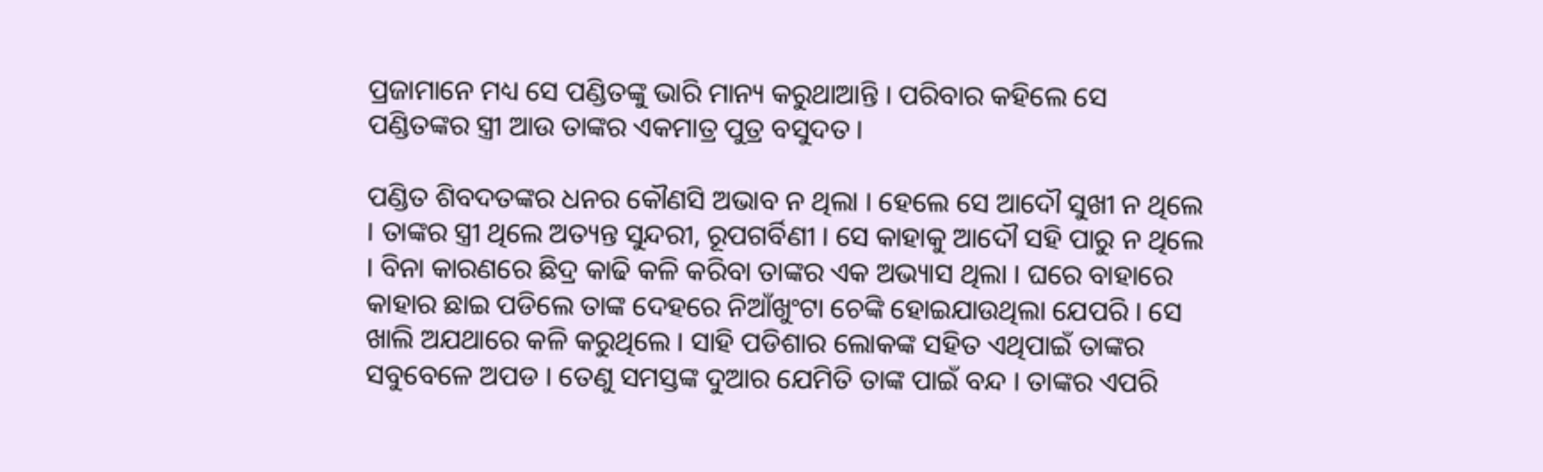ପ୍ରଜାମାନେ ମଧ୍ୟ ସେ ପଣ୍ଡିତଙ୍କୁ ଭାରି ମାନ୍ୟ କରୁଥାଆନ୍ତି । ପରିବାର କହିଲେ ସେ ପଣ୍ଡିତଙ୍କର ସ୍ତ୍ରୀ ଆଉ ତାଙ୍କର ଏକମାତ୍ର ପୁତ୍ର ବସୁଦତ ।

ପଣ୍ଡିତ ଶିବଦତଙ୍କର ଧନର କୌଣସି ଅଭାବ ନ ଥିଲା । ହେଲେ ସେ ଆଦୌ ସୁଖୀ ନ ଥିଲେ । ତାଙ୍କର ସ୍ତ୍ରୀ ଥିଲେ ଅତ୍ୟନ୍ତ ସୁନ୍ଦରୀ, ରୂପଗର୍ବିଣୀ । ସେ କାହାକୁ ଆଦୌ ସହି ପାରୁ ନ ଥିଲେ । ବିନା କାରଣରେ ଛିଦ୍ର କାଢି କଳି କରିବା ତାଙ୍କର ଏକ ଅଭ୍ୟାସ ଥିଲା । ଘରେ ବାହାରେ କାହାର ଛାଇ ପଡିଲେ ତାଙ୍କ ଦେହରେ ନିଆଁଖୁଂଟା ଚେଙ୍କି ହୋଇଯାଉଥିଲା ଯେପରି । ସେ ଖାଲି ଅଯଥାରେ କଳି କରୁଥିଲେ । ସାହି ପଡିଶାର ଲୋକଙ୍କ ସହିତ ଏଥିପାଇଁ ତାଙ୍କର ସବୁବେଳେ ଅପଡ । ତେଣୁ ସମସ୍ତଙ୍କ ଦୁଆର ଯେମିତି ତାଙ୍କ ପାଇଁ ବନ୍ଦ । ତାଙ୍କର ଏପରି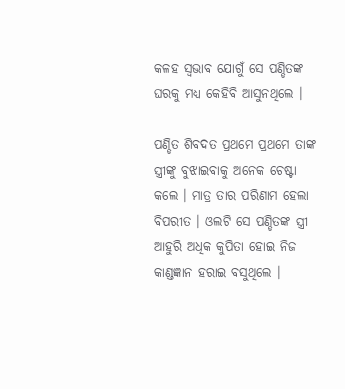କଳହ ସ୍ୱଭାବ ଯୋଗୁଁ ସେ ପଣ୍ଡିତଙ୍କ ଘରକୁ ମଧ୍ୟ କେହିବି ଆସୁନଥିଲେ ।

ପଣ୍ଡିତ ଶିବଦତ ପ୍ରଥମେ ପ୍ରଥମେ ତାଙ୍କ ସ୍ତ୍ରୀଙ୍କୁ ବୁଝାଇବାକୁ ଅନେକ ଚେଷ୍ଟା କଲେ । ମାତ୍ର ତାର ପରିଣାମ ହେଲା ବିପରୀତ । ଓଲଟି ସେ ପଣ୍ଡିତଙ୍କ ସ୍ତ୍ରୀ ଆହୁରି ଅଧିକ କୁପିତା ହୋଇ ନିଜ କାଣ୍ଡଜ୍ଞାନ ହରାଇ ବସୁଥିଲେ ।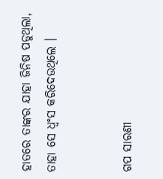ହାତରେ ତାଙ୍କର ଯାହା ଜିନିଷ ପଡୁଥିଲା, ତାହା ସେ ଧ୍ୱଂସ କରିଦେଉଥିଲେ ।


ଗପ ସାରଣୀ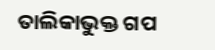ତାଲିକାଭୁକ୍ତ ଗପ